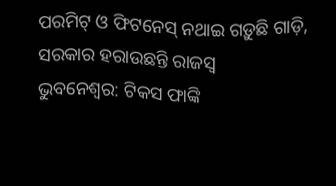ପରମିଟ୍ ଓ ଫିଟନେସ୍ ନଥାଇ ଗଡ଼ୁଛି ଗାଡ଼ି, ସରକାର ହରାଉଛନ୍ତି ରାଜସ୍ୱ
ଭୁବନେଶ୍ୱର: ଟିକସ ଫାଙ୍କି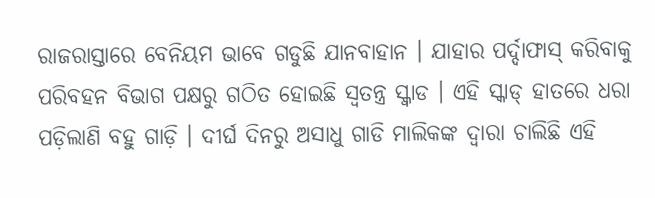ରାଜରାସ୍ତାରେ ବେନିୟମ ଭାବେ ଗଡୁଛି ଯାନବାହାନ । ଯାହାର ପର୍ଦ୍ଦାଫାସ୍ କରିବାକୁ ପରିବହନ ବିଭାଗ ପକ୍ଷରୁ ଗଠିତ ହୋଇଛି ସ୍ୱତନ୍ତ୍ର ସ୍କ୍ୱାଡ । ଏହି ସ୍କାଡ୍ ହାତରେ ଧରା ପଡ଼ିଲାଣି ବହୁ ଗାଡ଼ି । ଦୀର୍ଘ ଦିନରୁ ଅସାଧୁ ଗାଡି ମାଲିକଙ୍କ ଦ୍ୱାରା ଚାଲିଛି ଏହି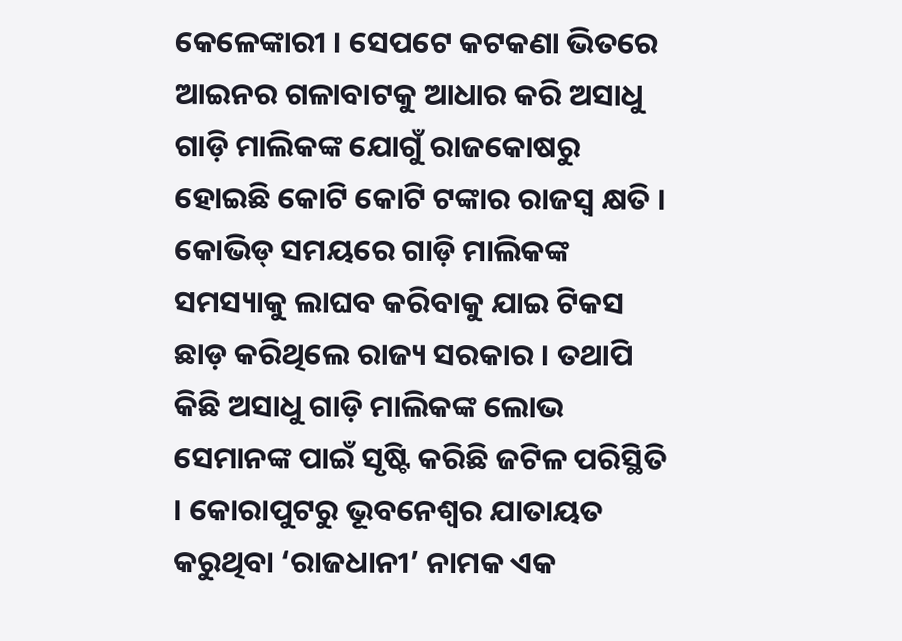କେଳେଙ୍କାରୀ । ସେପଟେ କଟକଣା ଭିତରେ ଆଇନର ଗଳାବାଟକୁ ଆଧାର କରି ଅସାଧୁ ଗାଡ଼ି ମାଲିକଙ୍କ ଯୋଗୁଁ ରାଜକୋଷରୁ ହୋଇଛି କୋଟି କୋଟି ଟଙ୍କାର ରାଜସ୍ୱ କ୍ଷତି ।
କୋଭିଡ୍ ସମୟରେ ଗାଡ଼ି ମାଲିକଙ୍କ ସମସ୍ୟାକୁ ଲାଘବ କରିବାକୁ ଯାଇ ଟିକସ ଛାଡ଼ କରିଥିଲେ ରାଜ୍ୟ ସରକାର । ତଥାପି କିଛି ଅସାଧୁ ଗାଡ଼ି ମାଲିକଙ୍କ ଲୋଭ ସେମାନଙ୍କ ପାଇଁ ସୃଷ୍ଟି କରିଛି ଜଟିଳ ପରିସ୍ଥିତି । କୋରାପୁଟରୁ ଭୂବନେଶ୍ୱର ଯାତାୟତ କରୁଥିବା ‘ରାଜଧାନୀ’ ନାମକ ଏକ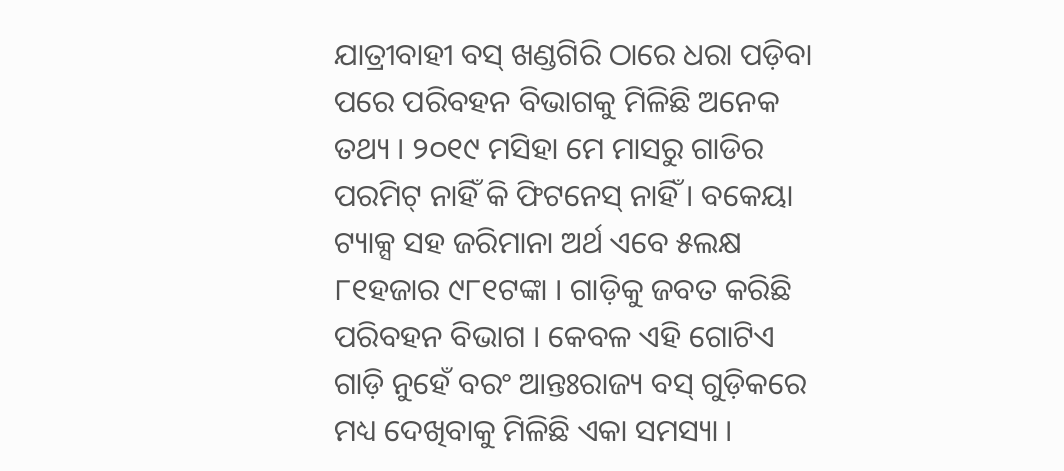ଯାତ୍ରୀବାହୀ ବସ୍ ଖଣ୍ଡଗିରି ଠାରେ ଧରା ପଡ଼ିବା ପରେ ପରିବହନ ବିଭାଗକୁ ମିଳିଛି ଅନେକ ତଥ୍ୟ । ୨୦୧୯ ମସିହା ମେ ମାସରୁ ଗାଡିର ପରମିଟ୍ ନାହିଁ କି ଫିଟନେସ୍ ନାହିଁ । ବକେୟା ଟ୍ୟାକ୍ସ ସହ ଜରିମାନା ଅର୍ଥ ଏବେ ୫ଲକ୍ଷ ୮୧ହଜାର ୯୮୧ଟଙ୍କା । ଗାଡ଼ିକୁ ଜବତ କରିଛି ପରିବହନ ବିଭାଗ । କେବଳ ଏହି ଗୋଟିଏ ଗାଡ଼ି ନୁହେଁ ବରଂ ଆନ୍ତଃରାଜ୍ୟ ବସ୍ ଗୁଡ଼ିକରେ ମଧ୍ୟ ଦେଖିବାକୁ ମିଳିଛି ଏକା ସମସ୍ୟା ।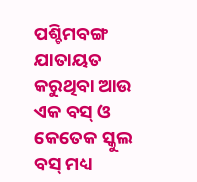ପଶ୍ଚିମବଙ୍ଗ ଯାତାୟତ କରୁଥିବା ଆଉ ଏକ ବସ୍ ଓ କେତେକ ସ୍କୁଲ ବସ୍ ମଧ୍ୟ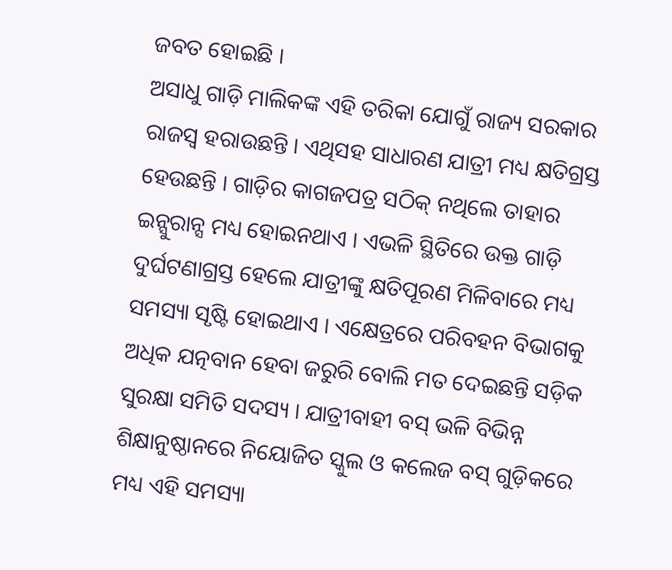ଜବତ ହୋଇଛି ।
ଅସାଧୁ ଗାଡ଼ି ମାଲିକଙ୍କ ଏହି ତରିକା ଯୋଗୁଁ ରାଜ୍ୟ ସରକାର ରାଜସ୍ୱ ହରାଉଛନ୍ତି । ଏଥିସହ ସାଧାରଣ ଯାତ୍ରୀ ମଧ୍ୟ କ୍ଷତିଗ୍ରସ୍ତ ହେଉଛନ୍ତି । ଗାଡ଼ିର କାଗଜପତ୍ର ସଠିକ୍ ନଥିଲେ ତାହାର ଇନ୍ସୁରାନ୍ସ ମଧ୍ୟ ହୋଇନଥାଏ । ଏଭଳି ସ୍ଥିତିରେ ଉକ୍ତ ଗାଡ଼ି ଦୁର୍ଘଟଣାଗ୍ରସ୍ତ ହେଲେ ଯାତ୍ରୀଙ୍କୁ କ୍ଷତିପୂରଣ ମିଳିବାରେ ମଧ୍ୟ ସମସ୍ୟା ସୃଷ୍ଟି ହୋଇଥାଏ । ଏକ୍ଷେତ୍ରରେ ପରିବହନ ବିଭାଗକୁ ଅଧିକ ଯତ୍ନବାନ ହେବା ଜରୁରି ବୋଲି ମତ ଦେଇଛନ୍ତି ସଡ଼ିକ ସୁରକ୍ଷା ସମିତି ସଦସ୍ୟ । ଯାତ୍ରୀବାହୀ ବସ୍ ଭଳି ବିଭିନ୍ନ ଶିକ୍ଷାନୁଷ୍ଠାନରେ ନିୟୋଜିତ ସ୍କୁଲ ଓ କଲେଜ ବସ୍ ଗୁଡ଼ିକରେ ମଧ୍ୟ ଏହି ସମସ୍ୟା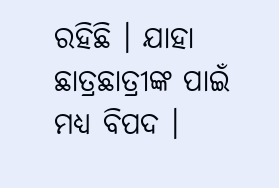ରହିଛି । ଯାହା ଛାତ୍ରଛାତ୍ରୀଙ୍କ ପାଇଁ ମଧ୍ୟ ବିପଦ ।